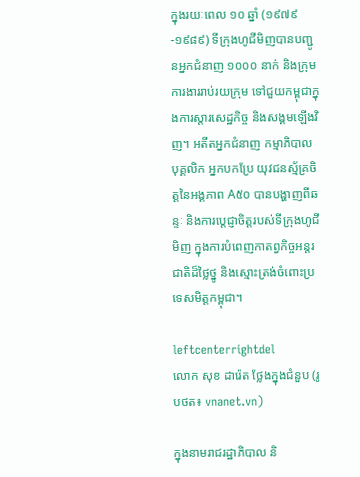ក្នុងរយៈពេល ១០ ឆ្នាំ (១៩៧៩-១៩៨៩) ទីក្រុងហូជីមិញបានបញ្ជូនអ្នកជំនាញ ១០០០ នាក់ និងក្រុមការងាររាប់រយក្រុម ទៅជួយកម្ពុជាក្នុងការស្តារសេដ្ឋកិច្ច និងសង្គមឡើងវិញ។ អតីតអ្នកជំនាញ កម្មាភិបាល បុគ្គលិក អ្នកបកប្រែ យុវជនស្ម័គ្រចិត្តនៃអង្គភាព A៥០ បានបង្ហាញពីឆន្ទៈ និងការប្តេជ្ញាចិត្តរបស់ទីក្រុងហូជីមិញ ក្នុងការបំពេញកាតព្វកិច្ចអន្តរជាតិដ៏ថ្លៃថ្នូ និងស្មោះត្រង់ចំពោះប្រទេសមិត្តកម្ពុជា។

leftcenterrightdel
លោក សុខ ដារ៉េត ថ្លែងក្នុងជំនួប (រូបថត៖ vnanet.vn)

ក្នុងនាមរាជរដ្ឋាភិបាល និ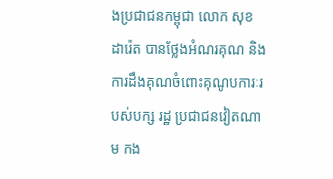ងប្រជាជនកម្ពុជា លោក សុខ ដារ៉េត បានថ្លែងអំណរគុណ និងការដឹងគុណចំពោះគុណូបការៈរបស់បក្ស រដ្ឋ ប្រជាជនវៀតណាម កង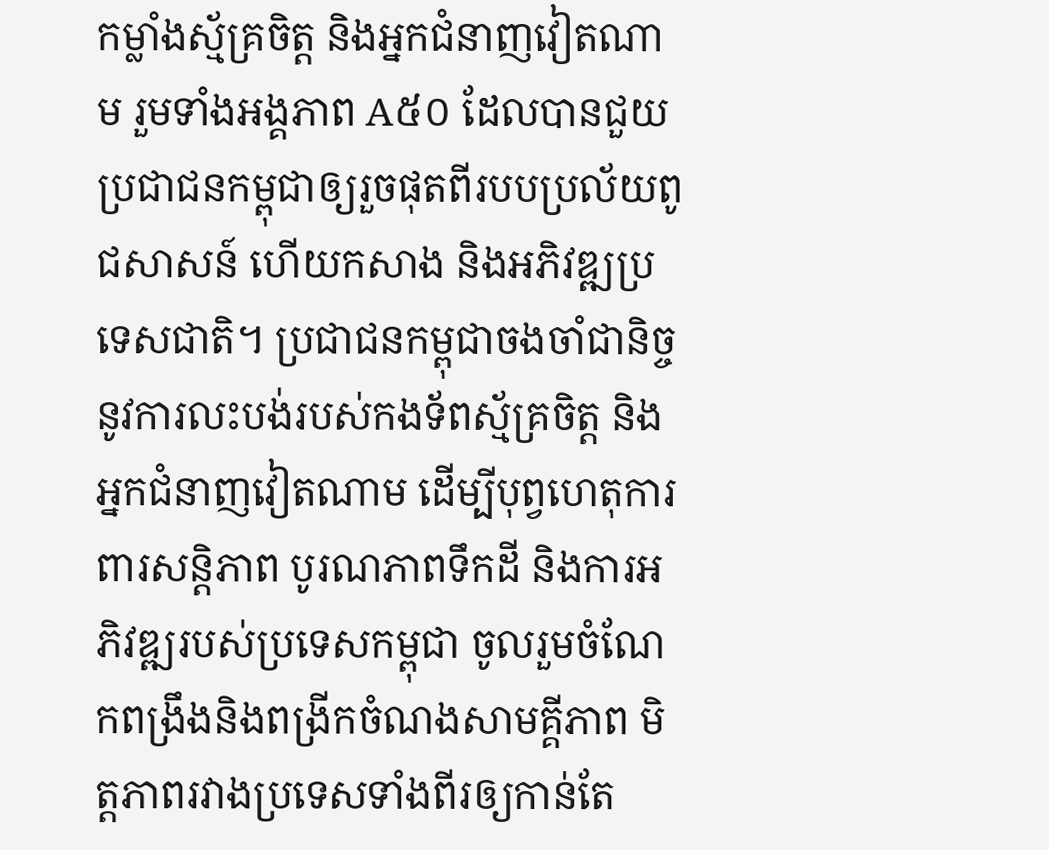កម្លាំងស្ម័គ្រចិត្ត និងអ្នកជំនាញវៀតណាម រួមទាំងអង្គភាព A៥០ ដែលបានជួយប្រជាជនកម្ពុជាឲ្យរួចផុតពីរបបប្រល័យពូជសាសន៍ ហើយកសាង និងអភិវឌ្ឍប្រទេសជាតិ។ ប្រជាជនកម្ពុជាចងចាំជានិច្ចនូវការលះបង់របស់កងទ័ពស្ម័គ្រចិត្ត និងអ្នកជំនាញវៀតណាម ដើម្បីបុព្វហេតុការពារសន្តិភាព បូរណភាពទឹកដី និងការអភិវឌ្ឍរបស់ប្រទេសកម្ពុជា ចូលរួមចំណែកពង្រឹងនិងពង្រីកចំណងសាមគ្គីភាព មិត្តភាពរវាងប្រទេសទាំងពីរឲ្យកាន់តែ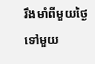រឹងមាំពីមួយថ្ងៃទៅមួយ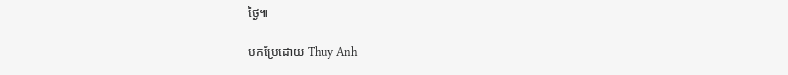ថ្ងៃ៕

បកប្រែដោយ Thuy Anh